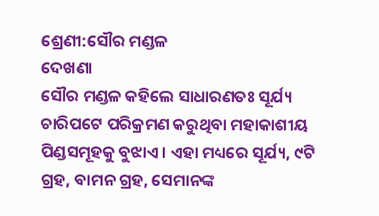ଶ୍ରେଣୀ:ସୌର ମଣ୍ଡଳ
ଦେଖଣା
ସୌର ମଣ୍ଡଳ କହିଲେ ସାଧାରଣତଃ ସୂର୍ଯ୍ୟ ଚାରିପଟେ ପରିକ୍ରମଣ କରୁଥିବା ମହାକାଶୀୟ ପିଣ୍ଡସମୂହକୁ ବୁଝାଏ । ଏହା ମଧ୍ୟରେ ସୂର୍ଯ୍ୟ, ୯ଟି ଗ୍ରହ, ବାମନ ଗ୍ରହ, ସେମାନଙ୍କ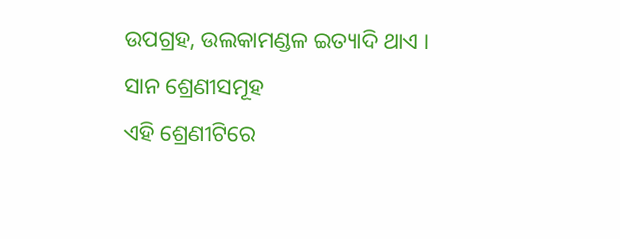ଉପଗ୍ରହ, ଉଲକାମଣ୍ଡଳ ଇତ୍ୟାଦି ଥାଏ ।
ସାନ ଶ୍ରେଣୀସମୂହ
ଏହି ଶ୍ରେଣୀଟିରେ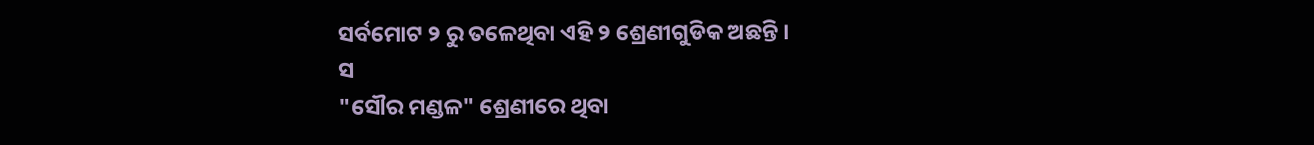ସର୍ବମୋଟ ୨ ରୁ ତଳେଥିବା ଏହି ୨ ଶ୍ରେଣୀଗୁଡିକ ଅଛନ୍ତି ।
ସ
"ସୌର ମଣ୍ଡଳ" ଶ୍ରେଣୀରେ ଥିବା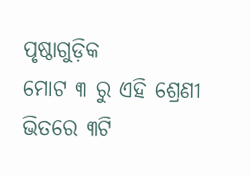ପୃଷ୍ଠାଗୁଡ଼ିକ
ମୋଟ ୩ ରୁ ଏହି ଶ୍ରେଣୀ ଭିତରେ ୩ଟି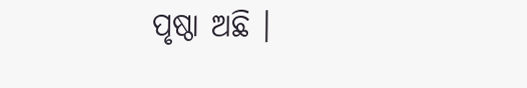ପୃଷ୍ଠା ଅଛି ।